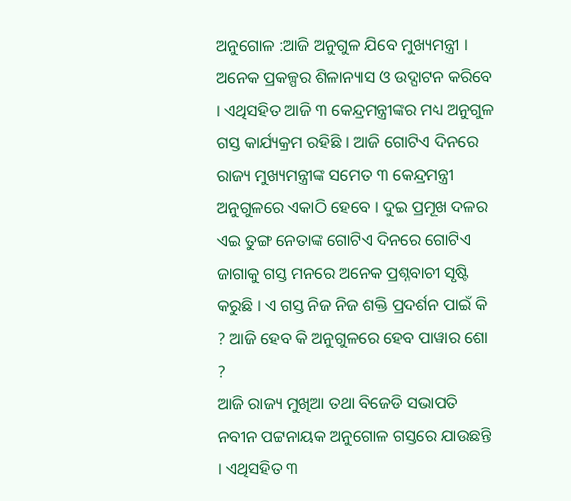ଅନୁଗୋଳ :ଆଜି ଅନୁଗୁଳ ଯିବେ ମୁଖ୍ୟମନ୍ତ୍ରୀ । ଅନେକ ପ୍ରକଳ୍ପର ଶିଳାନ୍ୟାସ ଓ ଉଦ୍ଘାଟନ କରିବେ । ଏଥିସହିତ ଆଜି ୩ କେନ୍ଦ୍ରମନ୍ତ୍ରୀଙ୍କର ମଧ୍ୟ ଅନୁଗୁଳ ଗସ୍ତ କାର୍ଯ୍ୟକ୍ରମ ରହିଛି । ଆଜି ଗୋଟିଏ ଦିନରେ ରାଜ୍ୟ ମୁଖ୍ୟମନ୍ତ୍ରୀଙ୍କ ସମେତ ୩ କେନ୍ଦ୍ରମନ୍ତ୍ରୀ ଅନୁଗୁଳରେ ଏକାଠି ହେବେ । ଦୁଇ ପ୍ରମୂଖ ଦଳର ଏଇ ତୁଙ୍ଗ ନେତାଙ୍କ ଗୋଟିଏ ଦିନରେ ଗୋଟିଏ ଜାଗାକୁ ଗସ୍ତ ମନରେ ଅନେକ ପ୍ରଶ୍ନବାଚୀ ସୃଷ୍ଟି କରୁଛି । ଏ ଗସ୍ତ ନିଜ ନିଜ ଶକ୍ତି ପ୍ରଦର୍ଶନ ପାଇଁ କି ? ଆଜି ହେବ କି ଅନୁଗୁଳରେ ହେବ ପାୱାର ଶୋ ?
ଆଜି ରାଜ୍ୟ ମୁଖିଆ ତଥା ବିଜେଡି ସଭାପତି ନବୀନ ପଟ୍ଟନାୟକ ଅନୁଗୋଳ ଗସ୍ତରେ ଯାଉଛନ୍ତି । ଏଥିସହିତ ୩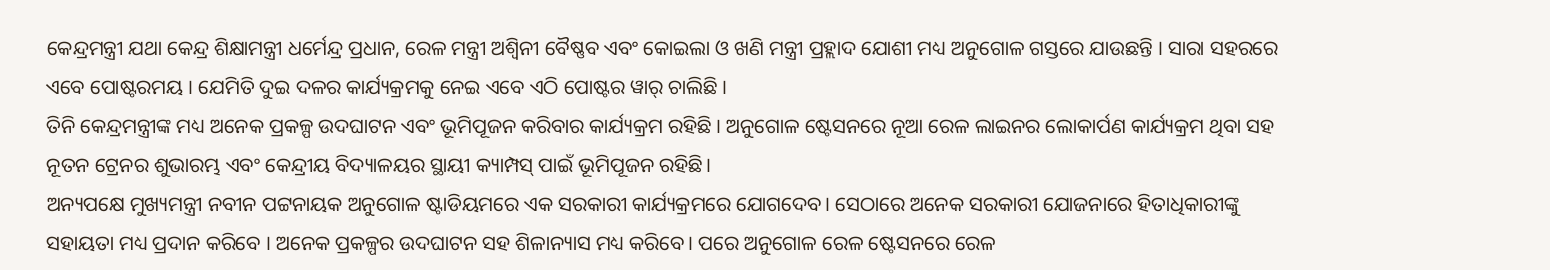କେନ୍ଦ୍ରମନ୍ତ୍ରୀ ଯଥା କେନ୍ଦ୍ର ଶିକ୍ଷାମନ୍ତ୍ରୀ ଧର୍ମେନ୍ଦ୍ର ପ୍ରଧାନ, ରେଳ ମନ୍ତ୍ରୀ ଅଶ୍ୱିନୀ ବୈଷ୍ଣବ ଏବଂ କୋଇଲା ଓ ଖଣି ମନ୍ତ୍ରୀ ପ୍ରହ୍ଲାଦ ଯୋଶୀ ମଧ୍ୟ ଅନୁଗୋଳ ଗସ୍ତରେ ଯାଉଛନ୍ତି । ସାରା ସହରରେ ଏବେ ପୋଷ୍ଟରମୟ । ଯେମିତି ଦୁଇ ଦଳର କାର୍ଯ୍ୟକ୍ରମକୁ ନେଇ ଏବେ ଏଠି ପୋଷ୍ଟର ୱାର୍ ଚାଲିଛି ।
ତିନି କେନ୍ଦ୍ରମନ୍ତ୍ରୀଙ୍କ ମଧ୍ୟ ଅନେକ ପ୍ରକଳ୍ପ ଉଦଘାଟନ ଏବଂ ଭୂମିପୂଜନ କରିବାର କାର୍ଯ୍ୟକ୍ରମ ରହିଛି । ଅନୁଗୋଳ ଷ୍ଟେସନରେ ନୂଆ ରେଳ ଲାଇନର ଲୋକାର୍ପଣ କାର୍ଯ୍ୟକ୍ରମ ଥିବା ସହ ନୂତନ ଟ୍ରେନର ଶୁଭାରମ୍ଭ ଏବଂ କେନ୍ଦ୍ରୀୟ ବିଦ୍ୟାଳୟର ସ୍ଥାୟୀ କ୍ୟାମ୍ପସ୍ ପାଇଁ ଭୂମିପୂଜନ ରହିଛି।
ଅନ୍ୟପକ୍ଷେ ମୁଖ୍ୟମନ୍ତ୍ରୀ ନବୀନ ପଟ୍ଟନାୟକ ଅନୁଗୋଳ ଷ୍ଟାଡିୟମରେ ଏକ ସରକାରୀ କାର୍ଯ୍ୟକ୍ରମରେ ଯୋଗଦେବ। ସେଠାରେ ଅନେକ ସରକାରୀ ଯୋଜନାରେ ହିତାଧିକାରୀଙ୍କୁ ସହାୟତା ମଧ୍ୟ ପ୍ରଦାନ କରିବେ । ଅନେକ ପ୍ରକଳ୍ପର ଉଦଘାଟନ ସହ ଶିଳାନ୍ୟାସ ମଧ୍ୟ କରିବେ। ପରେ ଅନୁଗୋଳ ରେଳ ଷ୍ଟେସନରେ ରେଳ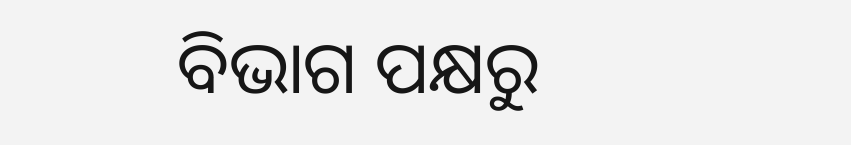ବିଭାଗ ପକ୍ଷରୁ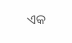ଏକ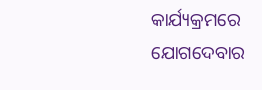କାର୍ଯ୍ୟକ୍ରମରେ ଯୋଗଦେବାର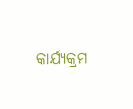କାର୍ଯ୍ୟକ୍ରମ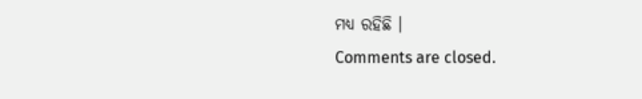ମଧ୍ୟ ରହିଛି ।
Comments are closed.